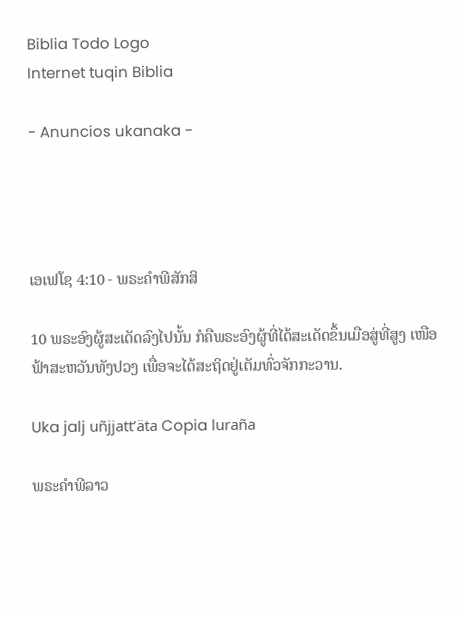Biblia Todo Logo
Internet tuqin Biblia

- Anuncios ukanaka -




ເອເຟໂຊ 4:10 - ພຣະຄຳພີສັກສິ

10 ພຣະອົງຜູ້ສະເດັດລົງໄປນັ້ນ ກໍຄືພຣະອົງຜູ້ທີ່ໄດ້ສະເດັດຂຶ້ນເມືອສູ່ທີ່ສູງ ເໜືອຟ້າສະຫວັນທັງປວງ ເພື່ອຈະໄດ້ສະຖິດຢູ່ເຕັມທົ່ວຈັກກະວານ.

Uka jalj uñjjattʼäta Copia luraña

ພຣະຄຳພີລາວ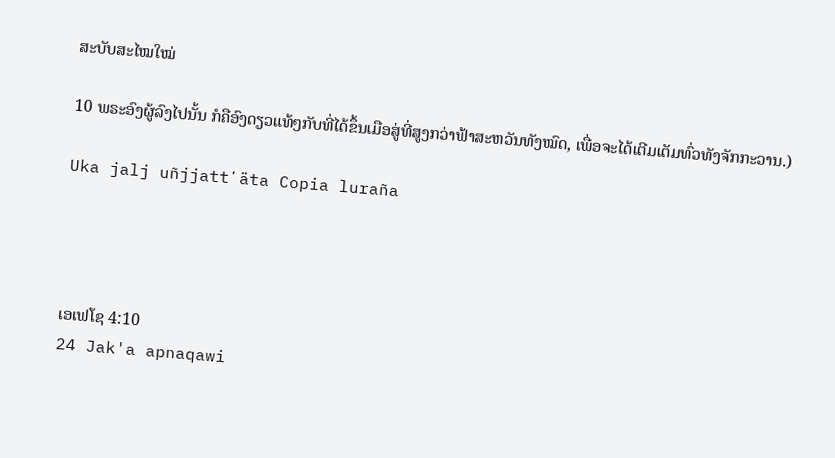ສະບັບສະໄໝໃໝ່

10 ພຣະອົງຜູ້ລົງໄປນັ້ນ ກໍຄືອົງດຽວແທ້ໆກັບທີ່ໄດ້ຂຶ້ນເມືອສູ່ທີ່ສູງກວ່າຟ້າສະຫວັນທັງໝົດ, ເພື່ອຈະໄດ້ເຕີມເຕັມທົ່ວທັງຈັກກະວານ.)

Uka jalj uñjjattʼäta Copia luraña




ເອເຟໂຊ 4:10
24 Jak'a apnaqawi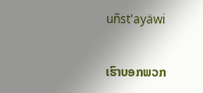uñst'ayäwi

ເຮົາບອກພວກ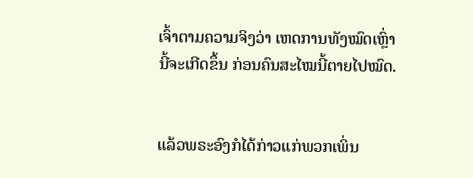ເຈົ້າຕາມຄວາມຈິງວ່າ ເຫດການທັງໝົດເຫຼົ່ານີ້ຈະເກີດຂຶ້ນ ກ່ອນຄົນສະໄໝນີ້ຕາຍໄປໝົດ.


ແລ້ວພຣະອົງກໍໄດ້ກ່າວແກ່ພວກເພິ່ນ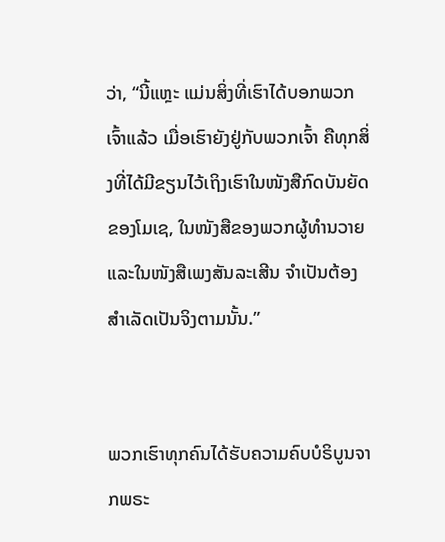ວ່າ, “ນີ້ແຫຼະ ແມ່ນສິ່ງທີ່ເຮົາໄດ້ບອກພວກເຈົ້າແລ້ວ ເມື່ອເຮົາຍັງຢູ່ກັບພວກເຈົ້າ ຄືທຸກສິ່ງທີ່ໄດ້ມີຂຽນໄວ້ເຖິງເຮົາໃນໜັງສືກົດບັນຍັດຂອງໂມເຊ, ໃນໜັງສືຂອງພວກຜູ້ທຳນວາຍ ແລະໃນໜັງສືເພງສັນລະເສີນ ຈຳເປັນຕ້ອງສຳເລັດເປັນຈິງຕາມນັ້ນ.”


ພວກເຮົາທຸກຄົນໄດ້ຮັບຄວາມຄົບບໍຣິບູນຈາກພຣະ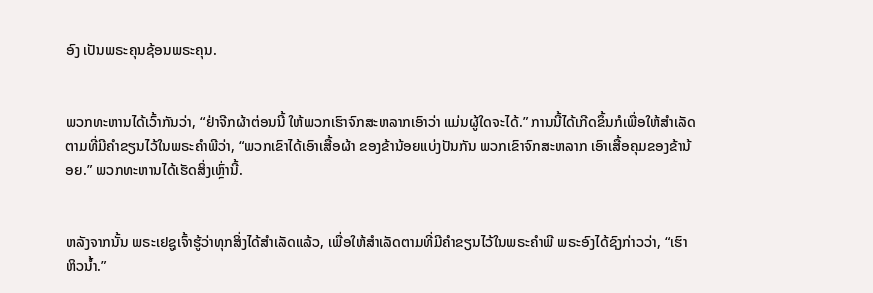ອົງ ເປັນພຣະຄຸນຊ້ອນພຣະຄຸນ.


ພວກທະຫານໄດ້ເວົ້າກັນວ່າ, “ຢ່າຈີກຜ້າຕ່ອນນີ້ ໃຫ້ພວກເຮົາຈົກສະຫລາກເອົາວ່າ ແມ່ນຜູ້ໃດຈະໄດ້.” ການນີ້ໄດ້ເກີດຂຶ້ນກໍເພື່ອໃຫ້ສຳເລັດ ຕາມທີ່ມີຄຳຂຽນໄວ້ໃນພຣະຄຳພີວ່າ, “ພວກເຂົາໄດ້ເອົາເສື້ອຜ້າ ຂອງຂ້ານ້ອຍແບ່ງປັນກັນ ພວກເຂົາຈົກສະຫລາກ ເອົາເສື້ອຄຸມຂອງຂ້ານ້ອຍ.” ພວກທະຫານໄດ້ເຮັດສິ່ງເຫຼົ່ານີ້.


ຫລັງຈາກນັ້ນ ພຣະເຢຊູເຈົ້າຮູ້ວ່າທຸກສິ່ງໄດ້ສຳເລັດແລ້ວ, ເພື່ອໃຫ້ສຳເລັດຕາມທີ່ມີຄຳຂຽນໄວ້ໃນພຣະຄຳພີ ພຣະອົງໄດ້ຊົງກ່າວວ່າ, “ເຮົາຫິວນໍ້າ.”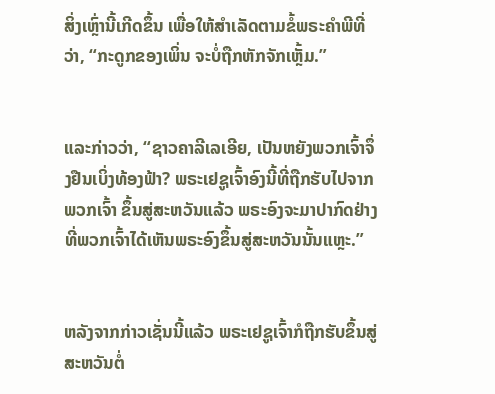ສິ່ງເຫຼົ່ານີ້ເກີດຂຶ້ນ ເພື່ອໃຫ້ສຳເລັດຕາມຂໍ້ພຣະຄຳພີທີ່ວ່າ, “ກະດູກຂອງເພິ່ນ ຈະບໍ່ຖືກຫັກຈັກເຫຼັ້ມ.”


ແລະກ່າວວ່າ, “ຊາວຄາລີເລເອີຍ, ເປັນຫຍັງພວກເຈົ້າຈຶ່ງຢືນເບິ່ງທ້ອງຟ້າ? ພຣະເຢຊູເຈົ້າອົງນີ້ທີ່ຖືກຮັບໄປຈາກພວກເຈົ້າ ຂຶ້ນສູ່ສະຫວັນແລ້ວ ພຣະອົງຈະມາປາກົດຢ່າງທີ່ພວກເຈົ້າໄດ້ເຫັນພຣະອົງຂຶ້ນສູ່ສະຫວັນນັ້ນແຫຼະ.”


ຫລັງຈາກກ່າວເຊັ່ນນີ້ແລ້ວ ພຣະເຢຊູເຈົ້າກໍຖືກຮັບຂຶ້ນສູ່ສະຫວັນຕໍ່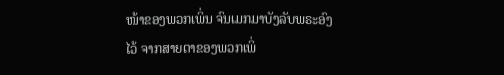ໜ້າຂອງພວກເພິ່ນ ຈົນເມກມາບັງລັບພຣະອົງໄວ້ ຈາກສາຍຕາຂອງພວກເພິ່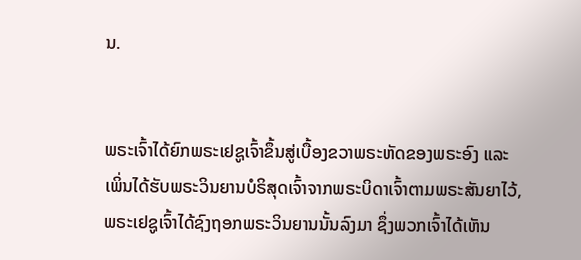ນ.


ພຣະເຈົ້າໄດ້ຍົກພຣະເຢຊູເຈົ້າຂຶ້ນສູ່ເບື້ອງຂວາພຣະຫັດຂອງພຣະອົງ ແລະເພິ່ນໄດ້ຮັບພຣະວິນຍານບໍຣິສຸດເຈົ້າຈາກພຣະບິດາເຈົ້າຕາມພຣະສັນຍາໄວ້, ພຣະເຢຊູເຈົ້າໄດ້ຊົງຖອກພຣະວິນຍານນັ້ນລົງມາ ຊຶ່ງພວກເຈົ້າໄດ້ເຫັນ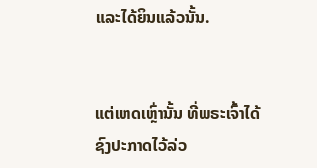ແລະໄດ້ຍິນແລ້ວນັ້ນ.


ແຕ່ເຫດເຫຼົ່ານັ້ນ ທີ່ພຣະເຈົ້າໄດ້ຊົງປະກາດໄວ້ລ່ວ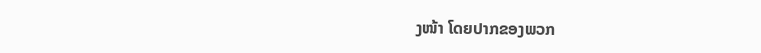ງໜ້າ ໂດຍປາກຂອງພວກ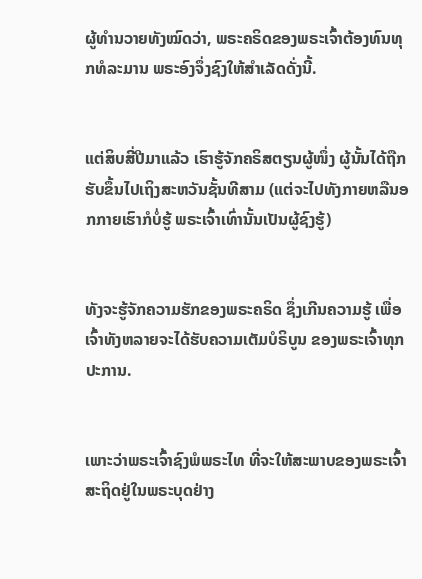ຜູ້ທຳນວາຍທັງໝົດວ່າ, ພຣະຄຣິດຂອງພຣະເຈົ້າຕ້ອງທົນທຸກທໍລະມານ ພຣະອົງຈຶ່ງຊົງໃຫ້ສຳເລັດດັ່ງນີ້.


ແຕ່ສິບສີ່ປີມາແລ້ວ ເຮົາຮູ້ຈັກຄຣິສຕຽນຜູ້ໜຶ່ງ ຜູ້ນັ້ນໄດ້ຖືກຮັບຂຶ້ນໄປເຖິງສະຫວັນຊັ້ນທີສາມ (ແຕ່ຈະໄປທັງກາຍຫລືນອກກາຍເຮົາກໍບໍ່ຮູ້ ພຣະເຈົ້າເທົ່ານັ້ນເປັນຜູ້ຊົງຮູ້)


ທັງຈະຮູ້ຈັກຄວາມຮັກຂອງພຣະຄຣິດ ຊຶ່ງເກີນຄວາມຮູ້ ເພື່ອເຈົ້າທັງຫລາຍຈະໄດ້ຮັບຄວາມເຕັມບໍຣິບູນ ຂອງພຣະເຈົ້າທຸກປະການ.


ເພາະວ່າພຣະເຈົ້າຊົງພໍພຣະໄທ ທີ່ຈະໃຫ້ສະພາບຂອງພຣະເຈົ້າສະຖິດຢູ່ໃນພຣະບຸດຢ່າງ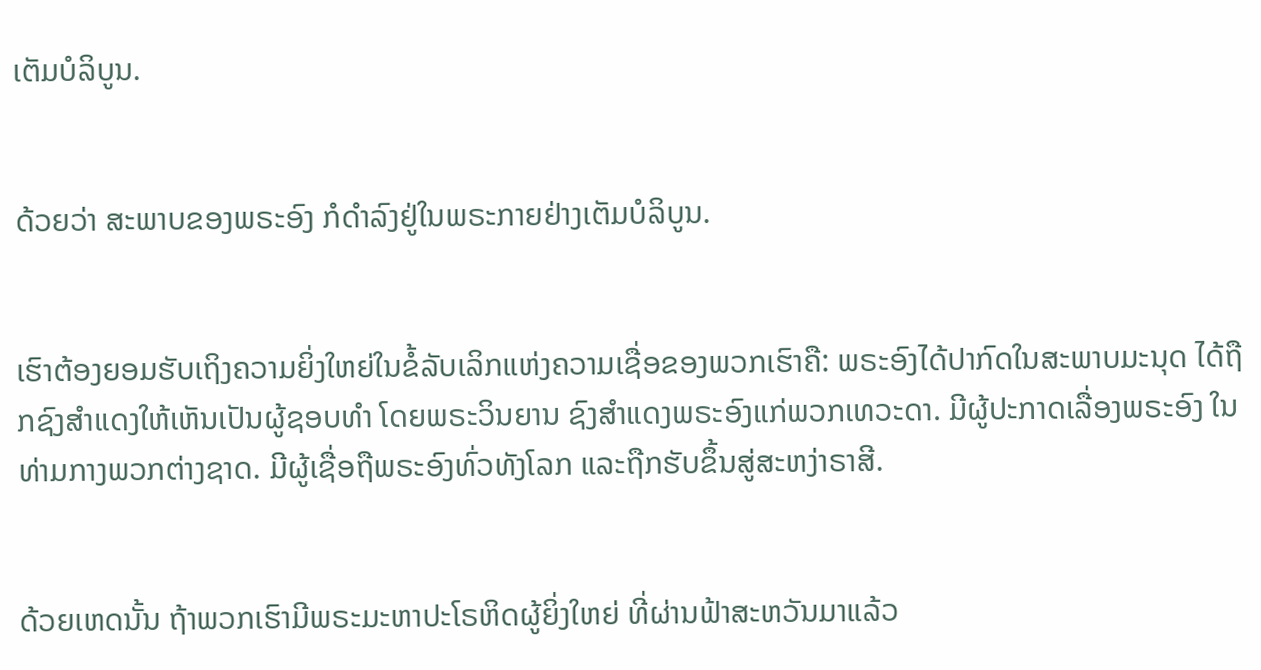ເຕັມບໍລິບູນ.


ດ້ວຍວ່າ ສະພາບຂອງພຣະອົງ ກໍດຳລົງຢູ່ໃນພຣະກາຍຢ່າງເຕັມບໍລິບູນ.


ເຮົາຕ້ອງຍອມຮັບເຖິງຄວາມຍິ່ງໃຫຍ່ໃນຂໍ້ລັບເລິກແຫ່ງຄວາມເຊື່ອຂອງພວກເຮົາຄື: ພຣະອົງໄດ້ປາກົດໃນສະພາບມະນຸດ ໄດ້ຖືກຊົງສຳແດງໃຫ້ເຫັນເປັນຜູ້ຊອບທຳ ໂດຍພຣະວິນຍານ ຊົງສຳແດງພຣະອົງແກ່ພວກເທວະດາ. ມີຜູ້ປະກາດເລື່ອງພຣະອົງ ໃນທ່າມກາງພວກຕ່າງຊາດ. ມີຜູ້ເຊື່ອຖືພຣະອົງທົ່ວທັງໂລກ ແລະຖືກຮັບຂຶ້ນສູ່ສະຫງ່າຣາສີ.


ດ້ວຍເຫດນັ້ນ ຖ້າພວກເຮົາມີພຣະມະຫາປະໂຣຫິດຜູ້ຍິ່ງໃຫຍ່ ທີ່ຜ່ານຟ້າສະຫວັນມາແລ້ວ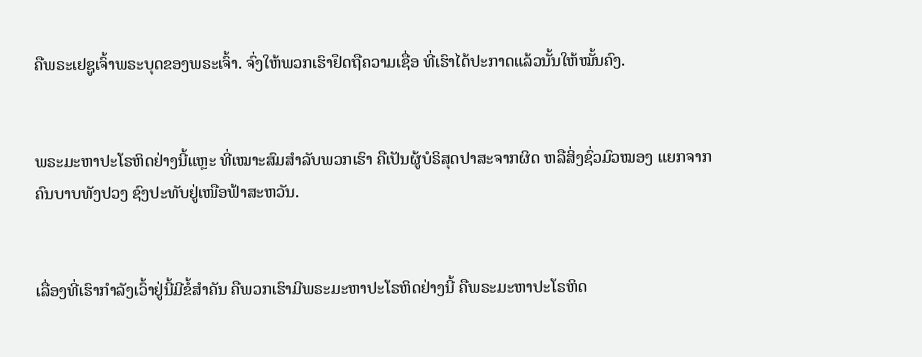ຄືພຣະເຢຊູເຈົ້າພຣະບຸດຂອງພຣະເຈົ້າ. ຈົ່ງໃຫ້ພວກເຮົາຢຶດຖືຄວາມເຊື່ອ ທີ່ເຮົາໄດ້ປະກາດແລ້ວນັ້ນໃຫ້ໝັ້ນຄົງ.


ພຣະມະຫາປະໂຣຫິດຢ່າງນີ້ແຫຼະ ທີ່ເໝາະສົມສຳລັບພວກເຮົາ ຄືເປັນຜູ້ບໍຣິສຸດປາສະຈາກຜິດ ຫລືສິ່ງຊົ່ວມົວໝອງ ແຍກຈາກຄົນບາບທັງປວງ ຊົງປະທັບຢູ່ເໜືອຟ້າສະຫວັນ.


ເລື່ອງທີ່ເຮົາກຳລັງເວົ້າຢູ່ນີ້ມີຂໍ້ສຳຄັນ ຄືພວກເຮົາມີພຣະມະຫາປະໂຣຫິດຢ່າງນີ້ ຄືພຣະມະຫາປະໂຣຫິດ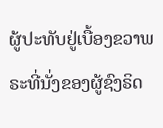ຜູ້ປະທັບຢູ່ເບື້ອງຂວາພຣະທີ່ນັ່ງຂອງຜູ້ຊົງຣິດ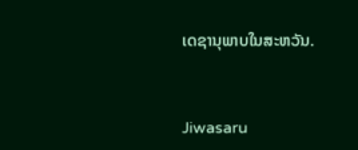ເດຊານຸພາບໃນສະຫວັນ.


Jiwasaru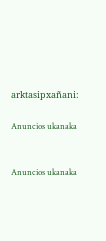arktasipxañani:

Anuncios ukanaka


Anuncios ukanaka